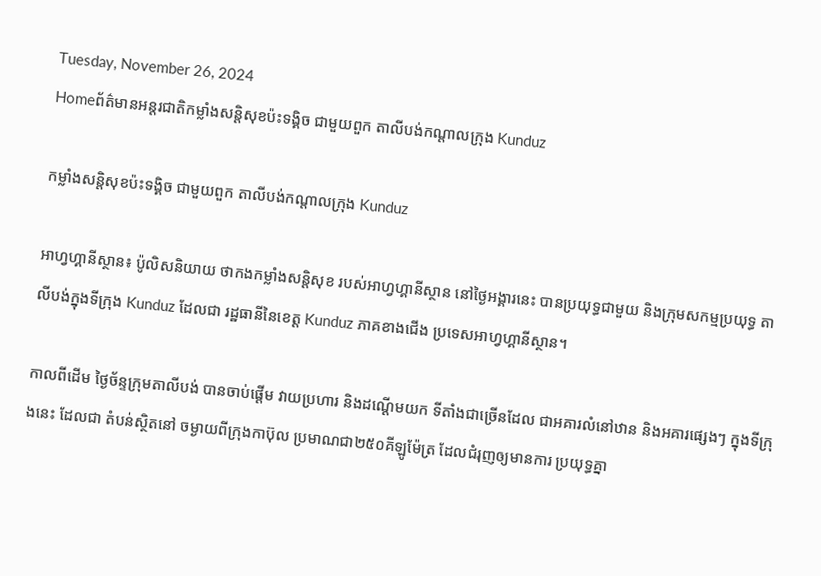Tuesday, November 26, 2024
Homeព័ត៌មានអន្តរជាតិកម្លាំងសន្តិសុខប៉ះទង្គិច ជាមួយពួក តាលីបង់កណ្តាលក្រុង Kunduz

កម្លាំងសន្តិសុខប៉ះទង្គិច ជាមួយពួក តាលីបង់កណ្តាលក្រុង Kunduz

អាហ្វហ្គានីស្ថាន៖ ប៉ូលិសនិយាយ ថាកងកម្លាំងសន្តិសុខ របស់អាហ្វហ្គានីស្ថាន នៅថ្ងៃអង្គារនេះ បានប្រយុទ្ធជាមួយ និងក្រុមសកម្មប្រយុទ្ធ តាលីបង់ក្នុងទីក្រុង Kunduz ដែលជា រដ្ឋធានីនៃខេត្ត Kunduz ភាគខាងជើង ប្រទេសអាហ្វហ្គានីស្ថាន។

កាលពីដើម ថ្ងៃច័ន្ទក្រុមតាលីបង់ បានចាប់ផ្តើម វាយប្រហារ និងដណ្តើមយក ទីតាំងជាច្រើនដែល ជាអគារលំនៅឋាន និងអគារផ្សេងៗ ក្នុងទីក្រុងនេះ ដែលជា តំបន់ស្ថិតនៅ ចម្ងាយពីក្រុងកាប៊ុល ប្រមាណជា២៥០គីឡូម៉ែត្រ ដែលជំរុញឲ្យមានការ ប្រយុទ្ធគ្នា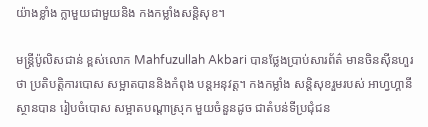យ៉ាងខ្លាំង ក្លាមួយជាមួយនិង កងកម្លាំងសន្តិសុខ។

មន្ត្រីប៉ូលិសជាន់ ខ្ពស់លោក Mahfuzullah Akbari បានថ្លែងប្រាប់សារព័ត៌ មានចិនស៊ីនហួរថា ប្រតិបត្តិការបោស សម្អាតបាននិងកំពុង បន្តអនុវត្ត។ កងកម្លាំង សន្តិសុខរួមរបស់ អាហ្វហ្គានី ស្ថានបាន រៀបចំបោស សម្អាតបណ្តាស្រុក មួយចំនួនដូច ជាតំបន់ទីប្រជុំជន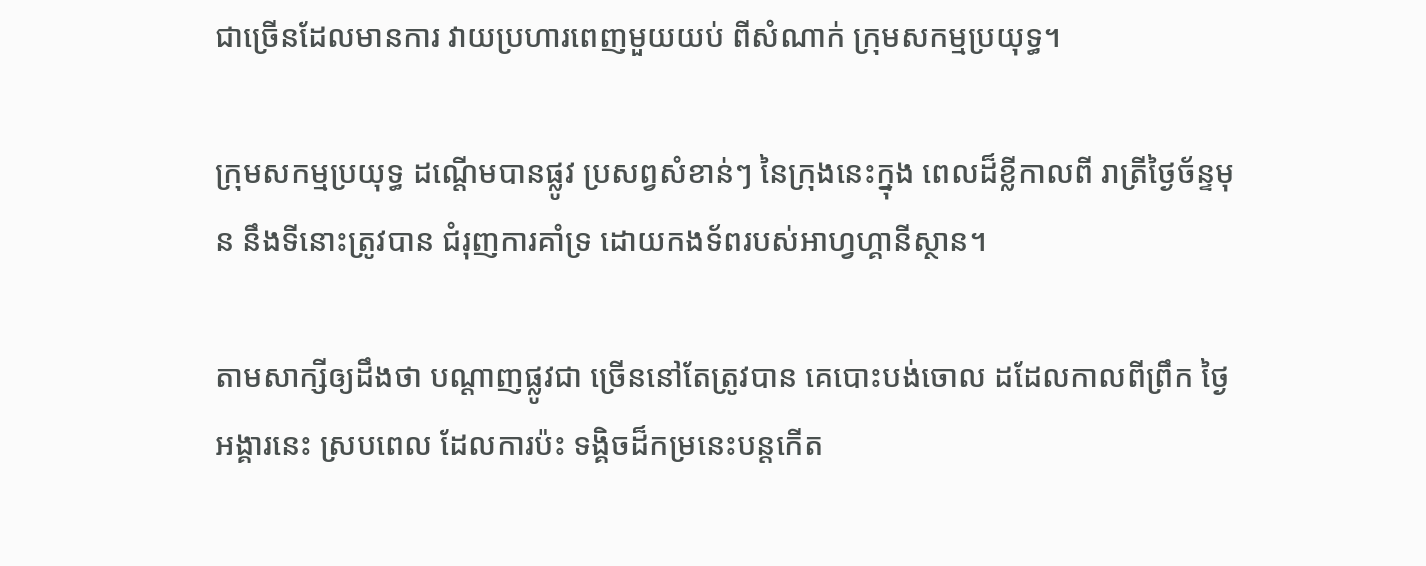ជាច្រើនដែលមានការ វាយប្រហារពេញមួយយប់ ពីសំណាក់ ក្រុមសកម្មប្រយុទ្ធ។

ក្រុមសកម្មប្រយុទ្ធ ដណ្តើមបានផ្លូវ ប្រសព្វសំខាន់ៗ នៃក្រុងនេះក្នុង ពេលដ៏ខ្លីកាលពី រាត្រីថ្ងៃច័ន្ទមុន នឹងទីនោះត្រូវបាន ជំរុញការគាំទ្រ ដោយកងទ័ពរបស់អាហ្វហ្គានីស្ថាន។

តាមសាក្សីឲ្យដឹងថា បណ្តាញផ្លូវជា ច្រើននៅតែត្រូវបាន គេបោះបង់ចោល ដដែលកាលពីព្រឹក ថ្ងៃអង្គារនេះ ស្របពេល ដែលការប៉ះ ទង្គិចដ៏កម្រនេះបន្តកើត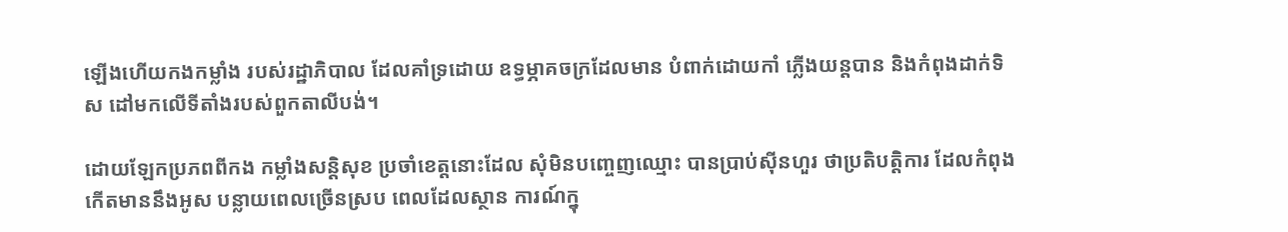ឡើងហើយកងកម្លាំង របស់រដ្ឋាភិបាល ដែលគាំទ្រដោយ ឧទ្ធម្ភាគចក្រដែលមាន បំពាក់ដោយកាំ ភ្លើងយន្តបាន និងកំពុងដាក់ទិស ដៅមកលើទីតាំងរបស់ពួកតាលីបង់។

ដោយឡែកប្រភពពីកង កម្លាំងសន្តិសុខ ប្រចាំខេត្តនោះដែល សុំមិនបញ្ចេញឈ្មោះ បានប្រាប់ស៊ីនហួរ ថាប្រតិបត្តិការ ដែលកំពុង កើតមាននឹងអូស បន្លាយពេលច្រើនស្រប ពេលដែលស្ថាន ការណ៍ក្នុ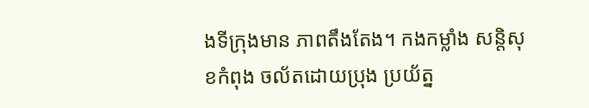ងទីក្រុងមាន ភាពតឹងតែង។ កងកម្លាំង សន្តិសុខកំពុង ចល័តដោយប្រុង ប្រយ័ត្ន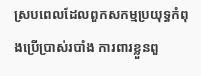ស្របពេលដែលពួកសកម្មប្រយុទ្ធកំពុងប្រើប្រាស់របាំង ការពារខ្លួនពួ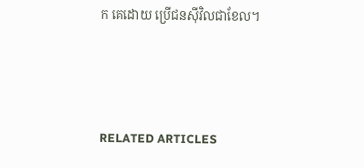ក គេដោយ ប្រើជនស៊ីវិលជាខែល។



RELATED ARTICLES